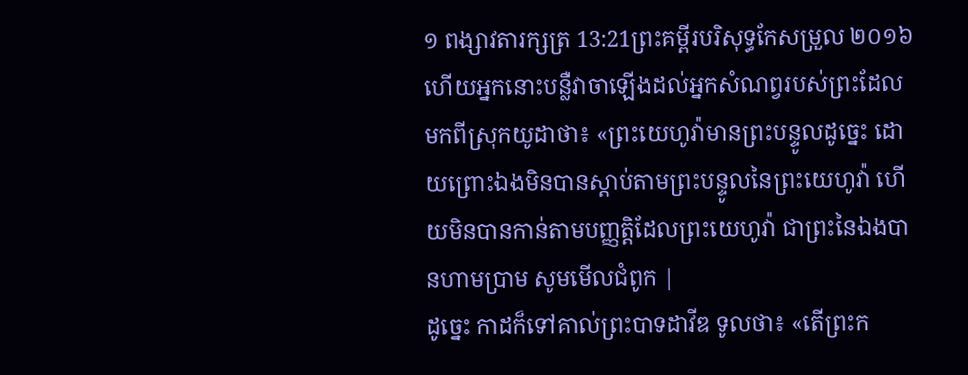១ ពង្សាវតារក្សត្រ 13:21ព្រះគម្ពីរបរិសុទ្ធកែសម្រួល ២០១៦ហើយអ្នកនោះបន្លឺវាចាឡើងដល់អ្នកសំណព្វរបស់ព្រះដែលមកពីស្រុកយូដាថា៖ «ព្រះយេហូវ៉ាមានព្រះបន្ទូលដូច្នេះ ដោយព្រោះឯងមិនបានស្តាប់តាមព្រះបន្ទូលនៃព្រះយេហូវ៉ា ហើយមិនបានកាន់តាមបញ្ញត្តិដែលព្រះយេហូវ៉ា ជាព្រះនៃឯងបានហាមប្រាម សូមមើលជំពូក |
ដូច្នេះ កាដក៏ទៅគាល់ព្រះបាទដាវីឌ ទូលថា៖ «តើព្រះក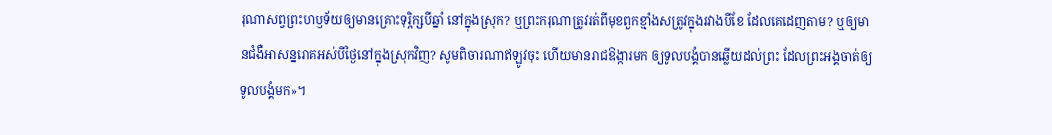រុណាសព្វព្រះហឫទ័យឲ្យមានគ្រោះទុរ្ភិក្សបីឆ្នាំ នៅក្នុងស្រុក? ឬព្រះករុណាត្រូវរត់ពីមុខពួកខ្មាំងសត្រូវក្នុងរវាងបីខែ ដែលគេដេញតាម? ឬឲ្យមានជំងឺអាសន្នរោគអស់បីថ្ងៃនៅក្នុងស្រុកវិញ? សូមពិចារណាឥឡូវចុះ ហើយមានរាជឱង្ការមក ឲ្យទូលបង្គំបានឆ្លើយដល់ព្រះ ដែលព្រះអង្គចាត់ឲ្យទូលបង្គំមក»។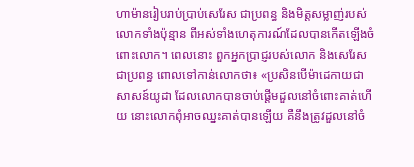ហាម៉ានរៀបរាប់ប្រាប់សេរែស ជាប្រពន្ធ និងមិត្តសម្លាញ់របស់លោកទាំងប៉ុន្មាន ពីអស់ទាំងហេតុការណ៍ដែលបានកើតឡើងចំពោះលោក។ ពេលនោះ ពួកអ្នកប្រាជ្ញរបស់លោក និងសេរែសជាប្រពន្ធ ពោលទៅកាន់លោកថា៖ «ប្រសិនបើម៉ាដេកាយជាសាសន៍យូដា ដែលលោកបានចាប់ផ្ដើមដួលនៅចំពោះគាត់ហើយ នោះលោកពុំអាចឈ្នះគាត់បានឡើយ គឺនឹងត្រូវដួលនៅចំ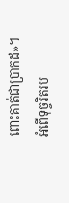ពោះគាត់ជាប្រាកដ»។
អំពើទុច្ចរិតរប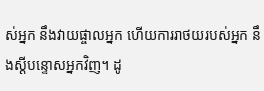ស់អ្នក នឹងវាយផ្ចាលអ្នក ហើយការរាថយរបស់អ្នក នឹងស្ដីបន្ទោសអ្នកវិញ។ ដូ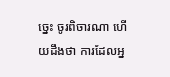ច្នេះ ចូរពិចារណា ហើយដឹងថា ការដែលអ្ន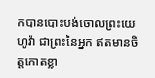កបានបោះបង់ចោលព្រះយេហូវ៉ា ជាព្រះនៃអ្នក ឥតមានចិត្តកោតខ្លា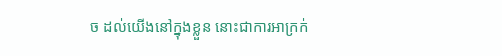ច ដល់យើងនៅក្នុងខ្លួន នោះជាការអាក្រក់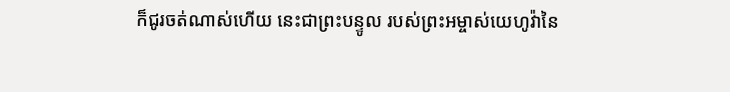ក៏ជូរចត់ណាស់ហើយ នេះជាព្រះបន្ទូល របស់ព្រះអម្ចាស់យេហូវ៉ានៃ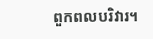ពួកពលបរិវារ។